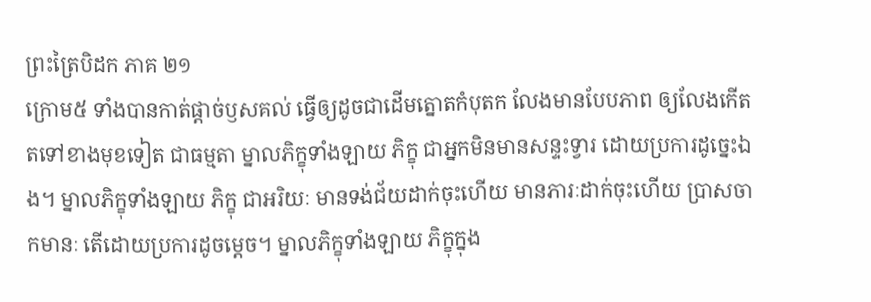ព្រះត្រៃបិដក ភាគ ២១
ក្រោម៥ ទាំងបានកាត់ផ្តាច់ឫសគល់ ធ្វើឲ្យដូចជាដើមត្នោតកំបុតក លែងមានបែបភាព ឲ្យលែងកើតតទៅខាងមុខទៀត ជាធម្មតា ម្នាលភិក្ខុទាំងឡាយ ភិក្ខុ ជាអ្នកមិនមានសន្ទះទ្វារ ដោយប្រការដូច្នេះឯង។ ម្នាលភិក្ខុទាំងឡាយ ភិក្ខុ ជាអរិយៈ មានទង់ជ័យដាក់ចុះហើយ មានភារៈដាក់ចុះហើយ ប្រាសចាកមានៈ តើដោយប្រការដូចម្តេច។ ម្នាលភិក្ខុទាំងឡាយ ភិក្ខុក្នុង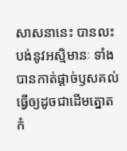សាសនានេះ បានលះបង់នូវអស្មិមានៈ ទាំងបានកាត់ផ្តាច់ឫសគល់ ធ្វើឲ្យដូចជាដើមត្នោតកំ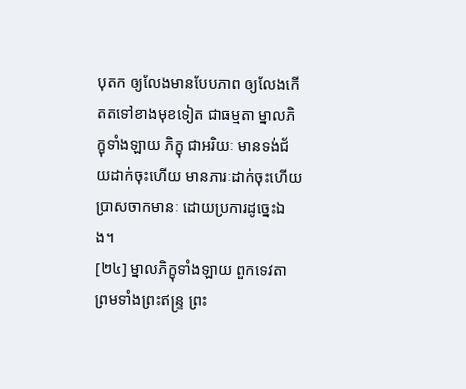បុតក ឲ្យលែងមានបែបភាព ឲ្យលែងកើតតទៅខាងមុខទៀត ជាធម្មតា ម្នាលភិក្ខុទាំងឡាយ ភិក្ខុ ជាអរិយៈ មានទង់ជ័យដាក់ចុះហើយ មានភារៈដាក់ចុះហើយ ប្រាសចាកមានៈ ដោយប្រការដូច្នេះឯង។
[២៤] ម្នាលភិក្ខុទាំងឡាយ ពួកទេវតា ព្រមទាំងព្រះឥន្ទ្រ ព្រះ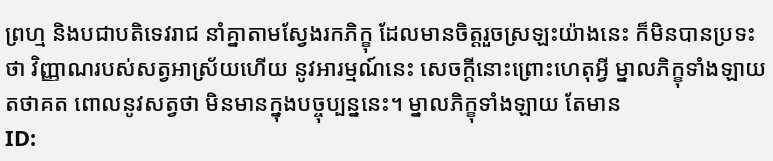ព្រហ្ម និងបជាបតិទេវរាជ នាំគ្នាតាមស្វែងរកភិក្ខុ ដែលមានចិត្តរួចស្រឡះយ៉ាងនេះ ក៏មិនបានប្រទះថា វិញ្ញាណរបស់សត្វអាស្រ័យហើយ នូវអារម្មណ៍នេះ សេចក្តីនោះព្រោះហេតុអ្វី ម្នាលភិក្ខុទាំងឡាយ តថាគត ពោលនូវសត្វថា មិនមានក្នុងបច្ចុប្បន្ននេះ។ ម្នាលភិក្ខុទាំងឡាយ តែមាន
ID: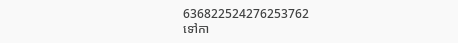636822524276253762
ទៅកា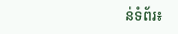ន់ទំព័រ៖